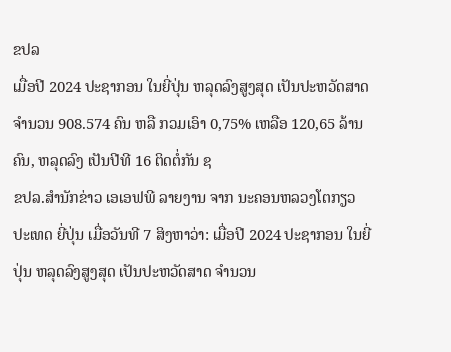ຂປລ
ເມື່ອປີ 2024 ປະຊາກອນ ໃນຍີ່ປຸ່ນ ຫລຸດລົງສູງສຸດ ເປັນປະຫວັດສາດ ຈຳນວນ 908.574 ຄົນ ຫລື ກວມເອົາ 0,75% ເຫລືອ 120,65 ລ້ານຄົນ, ຫລຸດລົງ ເປັນປີທີ 16 ຕິດຕໍ່ກັນ ຊ
ຂປລ.ສຳນັກຂ່າວ ເອເອຟພີ ລາຍງານ ຈາກ ນະຄອນຫລວງໂຕກຽວ ປະເທດ ຍີ່ປຸ່ນ ເມື່ອວັນທີ 7 ສິງຫາວ່າ: ເມື່ອປີ 2024 ປະຊາກອນ ໃນຍີ່ປຸ່ນ ຫລຸດລົງສູງສຸດ ເປັນປະຫວັດສາດ ຈຳນວນ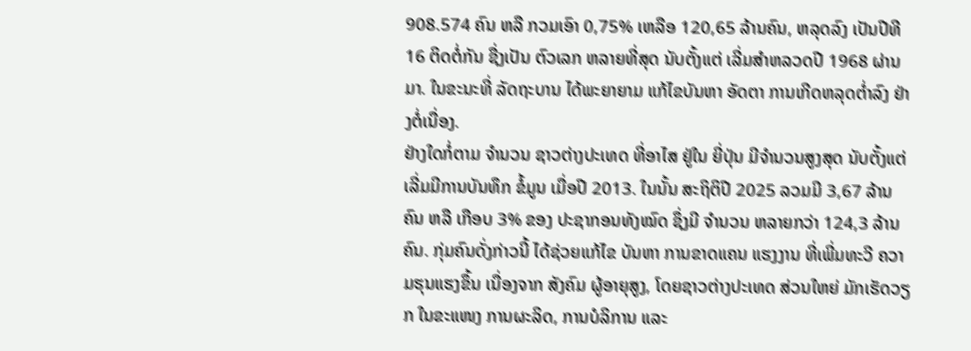908.574 ຄົນ ຫລື ກວມເອົາ 0,75% ເຫລືອ 120,65 ລ້ານຄົນ, ຫລຸດລົງ ເປັນປີທີ 16 ຕິດຕໍ່ກັນ ຊື່ງເປັນ ຕົວເລກ ຫລາຍທີ່ສຸດ ນັບຕັ້ງແຕ່ ເລີ່ມສຳຫລວດປີ 1968 ຜ່ານມາ. ໃນຂະນະທີ່ ລັດຖະບານ ໄດ້ພະຍາຍາມ ແກ້ໄຂບັນຫາ ອັດຕາ ການເກີດຫລຸດຕໍ່າລົງ ຢ່າງຕໍ່ເນື່ອງ.
ຢ່າງໃດກໍ່ຕາມ ຈຳນວນ ຊາວຕ່າງປະເທດ ທີ່ອາໄສ ຢູ່ໃນ ຍີ່ປຸ່ນ ມີຈຳນວນສູງສຸດ ນັບຕັ້ງແຕ່ ເລີ່ມມີການບັນທຶກ ຂໍ້ມູນ ເມື່ອປີ 2013. ໃນນັ້ນ ສະຖິຕິປີ 2025 ລວມມີ 3,67 ລ້ານຄົນ ຫລື ເກືອບ 3% ຂອງ ປະຊາກອນທັງໝົດ ຊຶ່ງມີ ຈຳນວນ ຫລາຍກວ່າ 124,3 ລ້ານຄົນ. ກຸ່ມຄົນດັ່ງກ່າວນີ້ ໄດ້ຊ່ວຍແກ້ໄຂ ບັນຫາ ການຂາດແຄນ ແຮງງານ ທີ່ເພີ່ມທະວີ ຄວາມຮຸນແຮງຂຶ້ນ ເນື່ອງຈາກ ສັງຄົມ ຜູ້ອາຍຸສູງ, ໂດຍຊາວຕ່າງປະເທດ ສ່ວນໃຫຍ່ ມັກເຮັດວຽກ ໃນຂະແໜງ ການຜະລິດ, ການບໍລິການ ແລະ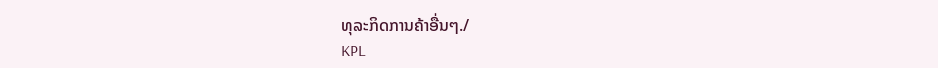ທຸລະກິດການຄ້າອື່ນໆ./
KPL